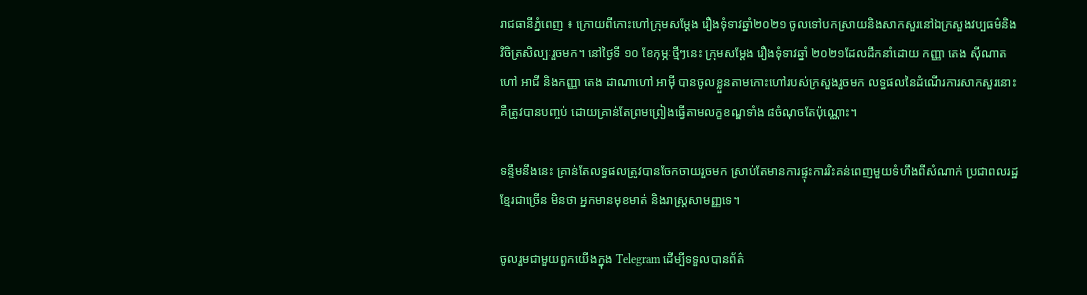រាជធានីភ្នំពេញ ៖ ក្រោយពីកោះហៅក្រុមសម្តែង រឿងទុំទាវឆ្នាំ២០២១ ចូលទៅបកស្រាយនិងសាកសួរនៅឯក្រសួងវប្បធម៌និង វិចិត្រសិល្បៈរួចមក។ នៅថ្ងៃទី ១០ ខែកុម្ភៈថ្មីៗនេះ ក្រុមសម្តែង រឿងទុំទាវឆ្នាំ ២០២១ដែលដឹកនាំដោយ កញ្ញា តេង ស៊ីណាតហៅ អាជី និងកញ្ញា តេង ដាណាហៅ អាម៉ី បានចូលខ្លួនតាមកោះហៅរបស់ក្រសួងរួចមក លទ្ធផលនៃដំណើរការសាកសួរនោះ គឺត្រូវបានបញ្ចប់ ដោយគ្រាន់តែព្រមព្រៀងធ្វើតាមលក្ខខណ្ឌទាំង ៨ចំណុចតែប៉ុណ្ណោះ។

ទន្ទឹមនឹងនេះ គ្រាន់តែលទ្ធផលត្រូវបានចែកចាយរួចមក ស្រាប់តែមានការផ្ទុះការរិះគន់ពេញមួយទំហឹងពីសំណាក់ ប្រជាពលរដ្ឋខ្មែរជាច្រើន មិនថា អ្នកមានមុខមាត់ និងរាស្រ្តសាមញ្ញទេ។

ចូលរួមជាមួយពួកយើងក្នុង Telegram ដើម្បីទទួលបានព័ត៌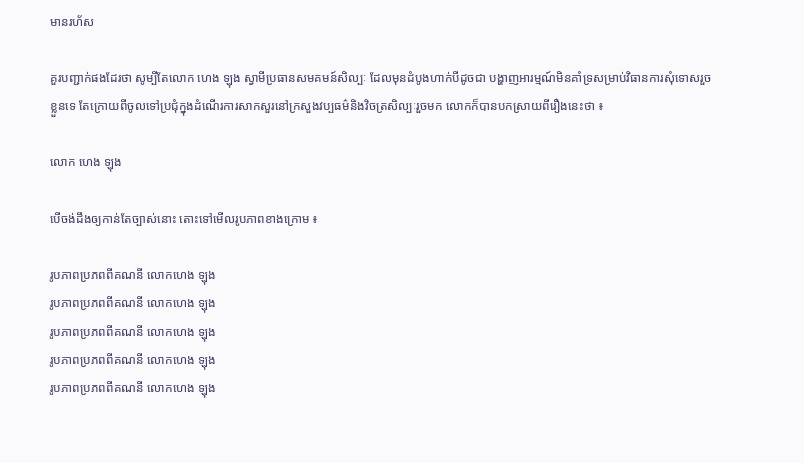មានរហ័ស

គួរបញ្ជាក់ផងដែរថា សូម្បីតែលោក ហេង ឡុង ស្វាមីប្រធានសមគមន៍សិល្បៈ ដែលមុនដំបូងហាក់បីដូចជា បង្ហាញអារម្មណ៍មិនគាំទ្រសម្រាប់វិធានការសុំទោសរួចខ្លួនទេ តែក្រោយពីចូលទៅប្រជុំក្នុងដំណើរការសាកសួរនៅក្រសួងវប្បធម៌និងវិចត្រសិល្បៈរួចមក លោកក៏បានបកស្រាយពីរឿងនេះថា ៖

លោក ហេង ឡុង

បើចង់ដឹងឲ្យកាន់តែច្បាស់នោះ តោះទៅមើលរូបភាពខាងក្រោម ៖

រូបភាពប្រភពពីគណនី លោកហេង ឡុង
រូបភាពប្រភពពីគណនី លោកហេង ឡុង
រូបភាពប្រភពពីគណនី លោកហេង ឡុង
រូបភាពប្រភពពីគណនី លោកហេង ឡុង
រូបភាពប្រភពពីគណនី លោកហេង ឡុង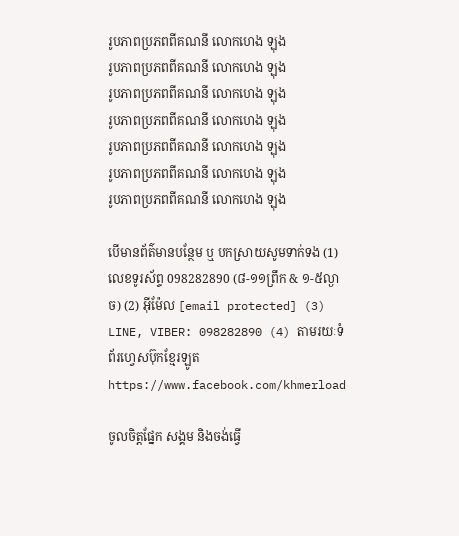រូបភាពប្រភពពីគណនី លោកហេង ឡុង
រូបភាពប្រភពពីគណនី លោកហេង ឡុង
រូបភាពប្រភពពីគណនី លោកហេង ឡុង
រូបភាពប្រភពពីគណនី លោកហេង ឡុង
រូបភាពប្រភពពីគណនី លោកហេង ឡុង
រូបភាពប្រភពពីគណនី លោកហេង ឡុង
រូបភាពប្រភពពីគណនី លោកហេង ឡុង

បើមានព័ត៌មានបន្ថែម ឬ បកស្រាយសូមទាក់ទង (1) លេខទូរស័ព្ទ 098282890 (៨-១១ព្រឹក & ១-៥ល្ងាច) (2) អ៊ីម៉ែល [email protected] (3) LINE, VIBER: 098282890 (4) តាមរយៈទំព័រហ្វេសប៊ុកខ្មែរឡូត https://www.facebook.com/khmerload

ចូលចិត្តផ្នែក សង្គម និងចង់ធ្វើ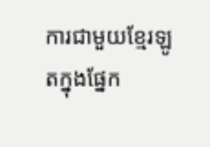ការជាមួយខ្មែរឡូតក្នុងផ្នែក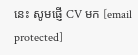នេះ សូមផ្ញើ CV មក [email protected]